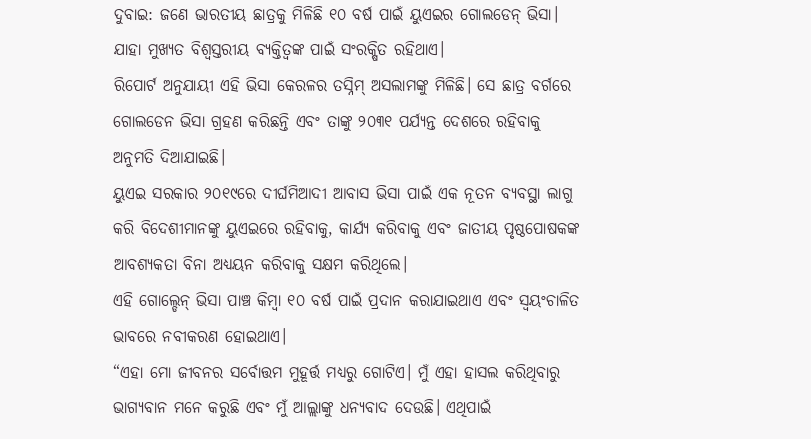ଦୁବାଇ: ଜଣେ ଭାରତୀୟ ଛାତ୍ରକୁ ମିଳିଛି ୧୦ ବର୍ଷ ପାଇଁ ୟୁଏଇର ଗୋଲଡେନ୍ ଭିସା। ଯାହା ମୁଖ୍ୟତ ବିଶ୍ୱସ୍ତରୀୟ ବ୍ୟକ୍ତିତ୍ୱଙ୍କ ପାଇଁ ସଂରକ୍ଷିତ ରହିଥାଏ।
ରିପୋର୍ଟ ଅନୁଯାୟୀ ଏହି ଭିସା କେରଳର ତସ୍ନିମ୍ ଅସଲାମଙ୍କୁ ମିଳିଛି। ସେ ଛାତ୍ର ବର୍ଗରେ ଗୋଲଡେନ ଭିସା ଗ୍ରହଣ କରିଛନ୍ତି ଏବଂ ତାଙ୍କୁ ୨୦୩୧ ପର୍ଯ୍ୟନ୍ତ ଦେଶରେ ରହିବାକୁ ଅନୁମତି ଦିଆଯାଇଛି।
ୟୁଏଇ ସରକାର ୨୦୧୯ରେ ଦୀର୍ଘମିଆଦୀ ଆବାସ ଭିସା ପାଇଁ ଏକ ନୂତନ ବ୍ୟବସ୍ଥା ଲାଗୁ କରି ବିଦେଶୀମାନଙ୍କୁ ୟୁଏଇରେ ରହିବାକୁ, କାର୍ଯ୍ୟ କରିବାକୁ ଏବଂ ଜାତୀୟ ପୃଷ୍ଠପୋଷକଙ୍କ ଆବଶ୍ୟକତା ବିନା ଅଧ୍ୟୟନ କରିବାକୁ ସକ୍ଷମ କରିଥିଲେ।
ଏହି ଗୋଲ୍ଡେନ୍ ଭିସା ପାଞ୍ଚ କିମ୍ବା ୧୦ ବର୍ଷ ପାଇଁ ପ୍ରଦାନ କରାଯାଇଥାଏ ଏବଂ ସ୍ୱୟଂଚାଳିତ ଭାବରେ ନବୀକରଣ ହୋଇଥାଏ।
“ଏହା ମୋ ଜୀବନର ସର୍ବୋତ୍ତମ ମୁହୂର୍ତ୍ତ ମଧ୍ୟରୁ ଗୋଟିଏ। ମୁଁ ଏହା ହାସଲ କରିଥିବାରୁ ଭାଗ୍ୟବାନ ମନେ କରୁଛି ଏବଂ ମୁଁ ଆଲ୍ଲାଙ୍କୁ ଧନ୍ୟବାଦ ଦେଉଛି। ଏଥିପାଇଁ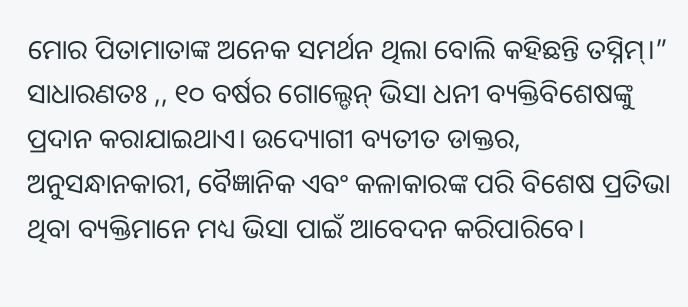ମୋର ପିତାମାତାଙ୍କ ଅନେକ ସମର୍ଥନ ଥିଲା ବୋଲି କହିଛନ୍ତି ତସ୍ନିମ୍।”
ସାଧାରଣତଃ ,, ୧୦ ବର୍ଷର ଗୋଲ୍ଡେନ୍ ଭିସା ଧନୀ ବ୍ୟକ୍ତିବିଶେଷଙ୍କୁ ପ୍ରଦାନ କରାଯାଇଥାଏ। ଉଦ୍ୟୋଗୀ ବ୍ୟତୀତ ଡାକ୍ତର, ଅନୁସନ୍ଧାନକାରୀ, ବୈଜ୍ଞାନିକ ଏବଂ କଳାକାରଙ୍କ ପରି ବିଶେଷ ପ୍ରତିଭା ଥିବା ବ୍ୟକ୍ତିମାନେ ମଧ୍ୟ ଭିସା ପାଇଁ ଆବେଦନ କରିପାରିବେ।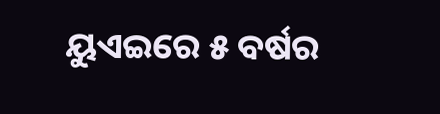ୟୁଏଇରେ ୫ ବର୍ଷର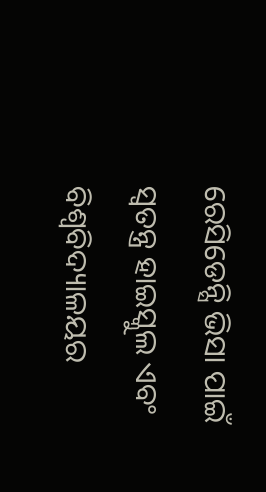ରେସିଡେନ୍ସି ଭିସା ପାଇଁ ସ୍ୱତନ୍ତ୍ର ହାଇସ୍କୁଲ ଏବଂ ବିଶ୍ୱବିଦ୍ୟାଳୟର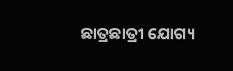ଛାତ୍ରଛାତ୍ରୀ ଯୋଗ୍ୟ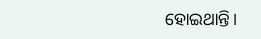ହୋଇଥାନ୍ତି।